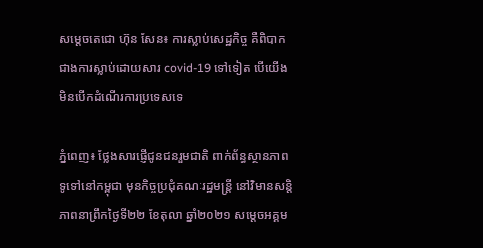សម្ដេចតេជោ ហ៊ុន សែន៖ ការស្លាប់សេដ្ឋកិច្ច គឺពិបាកជាងការស្លាប់ដោយសារ covid-19 ទៅទៀត បើយើងមិនបើកដំណើរការប្រទេសទេ

ភ្នំពេញ៖ ថ្លែងសារផ្ញើជូនជនរួមជាតិ ពាក់ព័ន្ធស្ថានភាពទូទៅនៅកម្ពុជា មុនកិច្ចប្រជុំគណៈរដ្ឋមន្រ្តី នៅវិមានសន្តិភាពនាព្រឹកថ្ងៃទី២២ ខែតុលា ឆ្នាំ២០២១ សម្តេចអគ្គម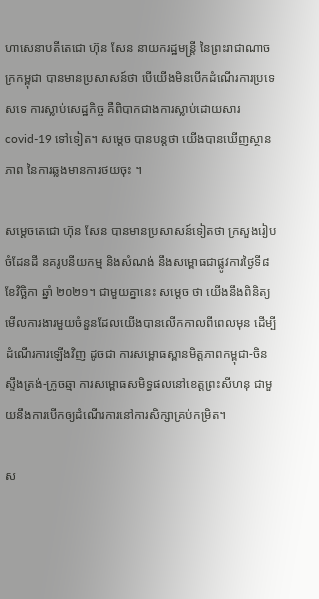ហាសេនាបតីតេជោ ហ៊ុន សែន នាយករដ្ឋមន្រ្តី នៃព្រះរាជាណាចក្រកម្ពុជា បានមានប្រសាសន៍ថា បើយើងមិនបើកដំណើរការប្រទេសទេ ការស្លាប់សេដ្ឋកិច្ច គឺពិបាកជាងការស្លាប់ដោយសារ covid-19 ទៅទៀត។ សម្តេច បានបន្តថា យើងបានឃើញស្ថានភាព នៃការឆ្លងមានការថយចុះ ។

សម្ដេចតេជោ ហ៊ុន សែន បានមានប្រសាសន៍ទៀតថា ក្រសួងរៀបចំដែនដី នគរូបនីយកម្ម និងសំណង់ នឹងសម្ពោធជាផ្លូវការថ្ងៃទី៨ ខែវិច្ឆិកា ឆ្នាំ ២០២១។ ជាមួយគ្នានេះ សម្ដេច ថា យើងនឹងពិនិត្យមើលការងារមួយចំនួនដែលយើងបានលើកកាលពីពេលមុន ដើម្បីដំណើរការឡើងវិញ ដូចជា ការសម្ពោធស្ពានមិត្តភាពកម្ពុជា-ចិន ស្ទឹងត្រង់-ក្រូចឆ្មា ការសម្ពោធសមិទ្ធផលនៅខេត្តព្រះសីហនុ ជាមួយនឹងការបើកឲ្យដំណើរការនៅការសិក្សាគ្រប់កម្រិត។

ស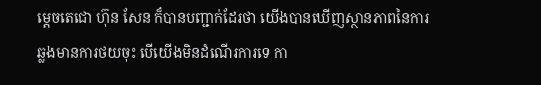ម្ដេចតេជោ ហ៊ុន សែន ក៏បានបញ្ជាក់ដែរថា យើងបានឃើញស្ថានភាពនៃការឆ្លងមានការថយចុះ បើយើងមិនដំណើរការទេ កា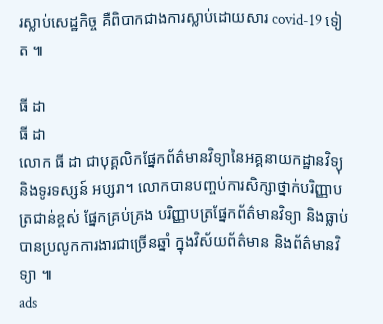រស្លាប់សេដ្ឋកិច្ច គឺពិបាកជាងការស្លាប់ដោយសារ covid-19 ទៀត ៕

ធី ដា
ធី ដា
លោក ធី ដា ជាបុគ្គលិកផ្នែកព័ត៌មានវិទ្យានៃអគ្គនាយកដ្ឋានវិទ្យុ និងទូរទស្សន៍ អប្សរា។ លោកបានបញ្ចប់ការសិក្សាថ្នាក់បរិញ្ញាបត្រជាន់ខ្ពស់ ផ្នែកគ្រប់គ្រង បរិញ្ញាបត្រផ្នែកព័ត៌មានវិទ្យា និងធ្លាប់បានប្រលូកការងារជាច្រើនឆ្នាំ ក្នុងវិស័យព័ត៌មាន និងព័ត៌មានវិទ្យា ៕
ads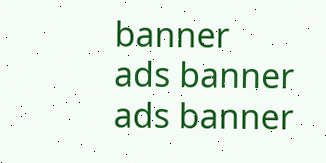banner
ads banner
ads banner